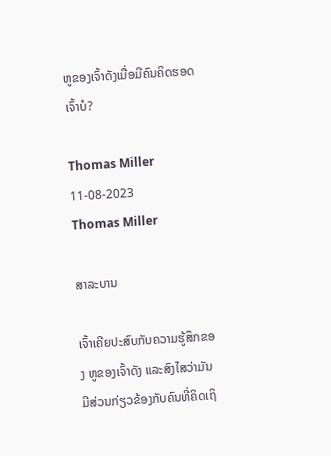ຫູຂອງເຈົ້າດັງເມື່ອມີຄົນຄິດຮອດເຈົ້າບໍ?

Thomas Miller 11-08-2023
Thomas Miller

ສາລະບານ

ເຈົ້າເຄີຍປະສົບກັບຄວາມຮູ້ສຶກຂອງ ຫູຂອງເຈົ້າດັງ ແລະສົງໄສວ່າມັນມີສ່ວນກ່ຽວຂ້ອງກັບຄົນທີ່ຄິດເຖິ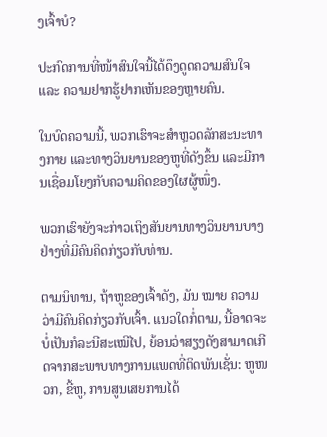ງເຈົ້າບໍ?

ປະກົດການທີ່ໜ້າສົນໃຈນີ້ໄດ້ດຶງດູດຄວາມສົນໃຈ ແລະ ຄວາມຢາກຮູ້ຢາກເຫັນຂອງຫຼາຍຄົນ.

ໃນບົດຄວາມນີ້, ພວກເຮົາຈະສໍາຫຼວດລັກສະນະທາງກາຍ ແລະທາງວິນຍານຂອງຫູທີ່ດັງຂຶ້ນ ແລະມີການເຊື່ອມໂຍງກັບຄວາມຄິດຂອງໃຜຜູ້ໜຶ່ງ.

ພວກເຮົາຍັງຈະກ່າວເຖິງສັນຍານທາງວິນຍານບາງຢ່າງທີ່ມີຄົນຄິດກ່ຽວກັບທ່ານ.

ຕາມນິທານ, ຖ້າຫູຂອງເຈົ້າດັງ, ມັນ ໝາຍ ຄວາມວ່າມີຄົນຄິດກ່ຽວກັບເຈົ້າ. ແນວໃດກໍ່ຕາມ, ນີ້ອາດຈະບໍ່ເປັນກໍລະນີສະເໝີໄປ, ຍ້ອນວ່າສຽງດັງສາມາດເກີດຈາກສະພາບທາງການແພດທີ່ຕິດພັນເຊັ່ນ: ຫູໜວກ, ຂີ້ຫູ, ການສູນເສຍການໄດ້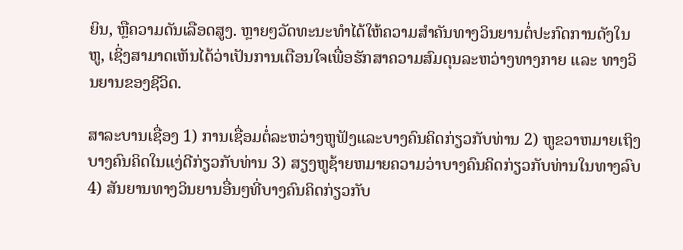ຍິນ, ຫຼືຄວາມດັນເລືອດສູງ. ຫຼາຍໆວັດທະນະທຳໄດ້ໃຫ້ຄວາມສຳຄັນທາງວິນຍານຕໍ່ປະກົດການດັງໃນຫູ, ເຊິ່ງສາມາດເຫັນໄດ້ວ່າເປັນການເຕືອນໃຈເພື່ອຮັກສາຄວາມສົມດຸນລະຫວ່າງທາງກາຍ ແລະ ທາງວິນຍານຂອງຊີວິດ.

ສາລະບານເຊື່ອງ 1) ການເຊື່ອມຕໍ່ລະຫວ່າງຫູຟັງແລະບາງຄົນຄິດກ່ຽວກັບທ່ານ 2) ຫູຂວາຫມາຍເຖິງບາງຄົນຄິດໃນແງ່ດີກ່ຽວກັບທ່ານ 3) ສຽງຫູຊ້າຍຫມາຍຄວາມວ່າບາງຄົນຄິດກ່ຽວກັບທ່ານໃນທາງລົບ 4) ສັນຍານທາງວິນຍານອື່ນໆທີ່ບາງຄົນຄິດກ່ຽວກັບ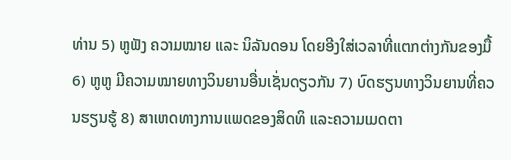ທ່ານ 5) ຫູຟັງ ຄວາມໝາຍ ແລະ ນິລັນດອນ ໂດຍອີງໃສ່ເວລາທີ່ແຕກຕ່າງກັນຂອງມື້ 6) ຫູຫູ ມີຄວາມໝາຍທາງວິນຍານອື່ນເຊັ່ນດຽວກັນ 7) ບົດຮຽນທາງວິນຍານທີ່ຄວນຮຽນຮູ້ 8) ສາເຫດທາງການແພດຂອງສິດທິ ແລະຄວາມເມດຕາ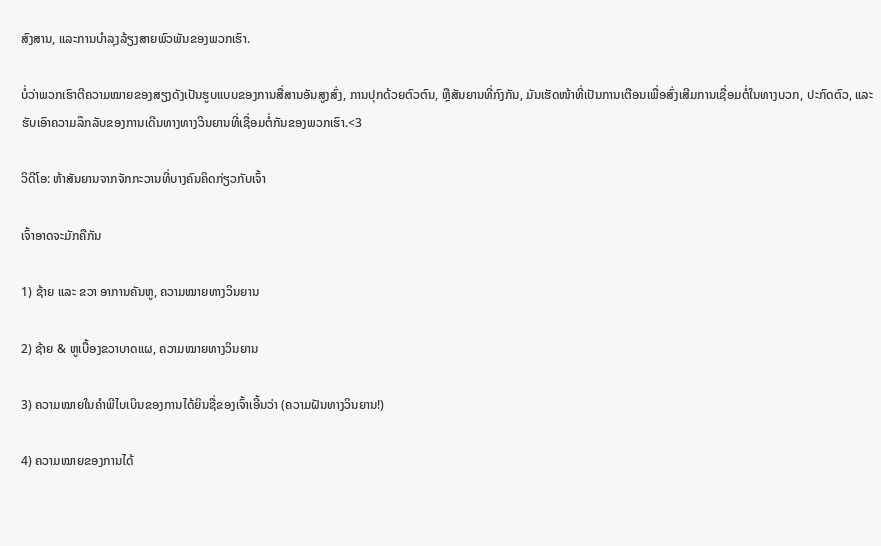ສົງສານ, ແລະການບໍາລຸງລ້ຽງສາຍພົວພັນຂອງພວກເຮົາ.

ບໍ່ວ່າພວກເຮົາຕີຄວາມໝາຍຂອງສຽງດັງເປັນຮູບແບບຂອງການສື່ສານອັນສູງສົ່ງ, ການປຸກດ້ວຍຕົວຕົນ, ຫຼືສັນຍານທີ່ກົງກັນ, ມັນເຮັດໜ້າທີ່ເປັນການເຕືອນເພື່ອສົ່ງເສີມການເຊື່ອມຕໍ່ໃນທາງບວກ, ປະກົດຕົວ, ແລະຮັບເອົາຄວາມລຶກລັບຂອງການເດີນທາງທາງວິນຍານທີ່ເຊື່ອມຕໍ່ກັນຂອງພວກເຮົາ.<3

ວິດີໂອ: ຫ້າສັນຍານຈາກຈັກກະວານທີ່ບາງຄົນຄິດກ່ຽວກັບເຈົ້າ

ເຈົ້າອາດຈະມັກຄືກັນ

1) ຊ້າຍ ແລະ ຂວາ ອາການຄັນຫູ, ຄວາມໝາຍທາງວິນຍານ

2) ຊ້າຍ & ຫູເບື້ອງຂວາບາດແຜ, ຄວາມໝາຍທາງວິນຍານ

3) ຄວາມໝາຍໃນຄຳພີໄບເບິນຂອງການໄດ້ຍິນຊື່ຂອງເຈົ້າເອີ້ນວ່າ (ຄວາມຝັນທາງວິນຍານ!)

4) ຄວາມໝາຍຂອງການໄດ້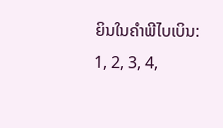ຍິນໃນຄຳພີໄບເບິນ: 1, 2, 3, 4,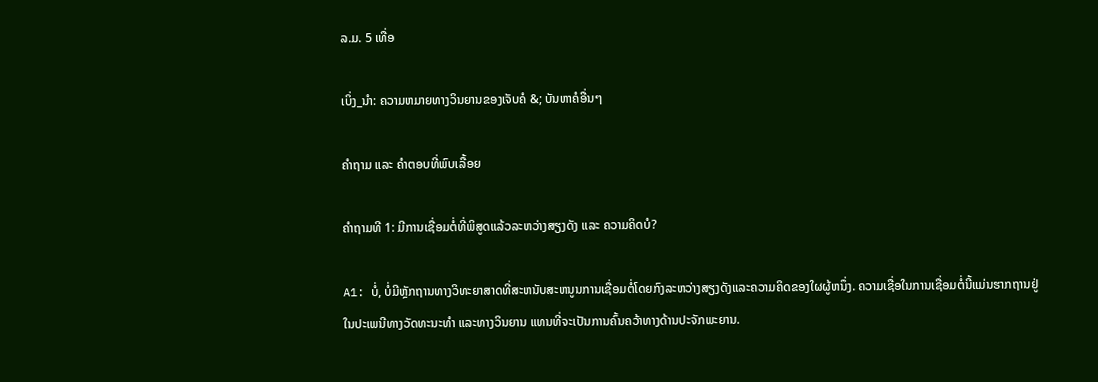ລ.ມ. 5 ເທື່ອ

ເບິ່ງ_ນຳ: ຄວາມຫມາຍທາງວິນຍານຂອງເຈັບຄໍ &; ບັນຫາຄໍອື່ນໆ

ຄຳຖາມ ແລະ ຄຳຕອບທີ່ພົບເລື້ອຍ

ຄຳຖາມທີ 1: ມີການເຊື່ອມຕໍ່ທີ່ພິສູດແລ້ວລະຫວ່າງສຽງດັງ ແລະ ຄວາມຄິດບໍ?

A1: ບໍ່, ບໍ່ມີຫຼັກຖານທາງວິທະຍາສາດທີ່ສະຫນັບສະຫນູນການເຊື່ອມຕໍ່ໂດຍກົງລະຫວ່າງສຽງດັງແລະຄວາມຄິດຂອງໃຜຜູ້ຫນຶ່ງ. ຄວາມເຊື່ອໃນການເຊື່ອມຕໍ່ນີ້ແມ່ນຮາກຖານຢູ່ໃນປະເພນີທາງວັດທະນະທໍາ ແລະທາງວິນຍານ ແທນທີ່ຈະເປັນການຄົ້ນຄວ້າທາງດ້ານປະຈັກພະຍານ.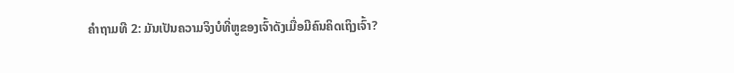ຄໍາຖາມທີ 2: ມັນເປັນຄວາມຈິງບໍທີ່ຫູຂອງເຈົ້າດັງເມື່ອມີຄົນຄິດເຖິງເຈົ້າ?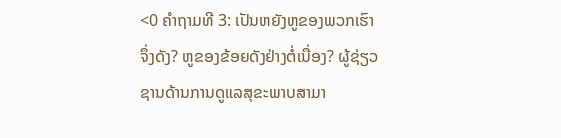<0 ຄຳຖາມທີ 3: ເປັນຫຍັງຫູຂອງພວກເຮົາຈຶ່ງດັງ? ຫູຂອງຂ້ອຍດັງຢ່າງຕໍ່ເນື່ອງ? ຜູ້ຊ່ຽວຊານດ້ານການດູແລສຸຂະພາບສາມາ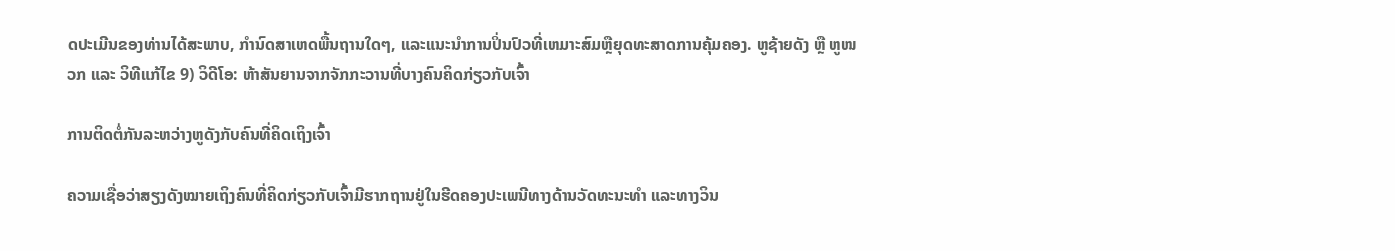ດປະເມີນຂອງທ່ານໄດ້ສະພາບ, ກໍານົດສາເຫດພື້ນຖານໃດໆ, ແລະແນະນໍາການປິ່ນປົວທີ່ເຫມາະສົມຫຼືຍຸດທະສາດການຄຸ້ມຄອງ. ຫູຊ້າຍດັງ ຫຼື ຫູໜວກ ແລະ ວິທີແກ້ໄຂ 9) ວິດີໂອ: ຫ້າສັນຍານຈາກຈັກກະວານທີ່ບາງຄົນຄິດກ່ຽວກັບເຈົ້າ

ການຕິດຕໍ່ກັນລະຫວ່າງຫູດັງກັບຄົນທີ່ຄິດເຖິງເຈົ້າ

ຄວາມເຊື່ອວ່າສຽງດັງໝາຍເຖິງຄົນທີ່ຄິດກ່ຽວກັບເຈົ້າມີຮາກຖານຢູ່ໃນຮີດຄອງປະເພນີທາງດ້ານວັດທະນະທຳ ແລະທາງວິນ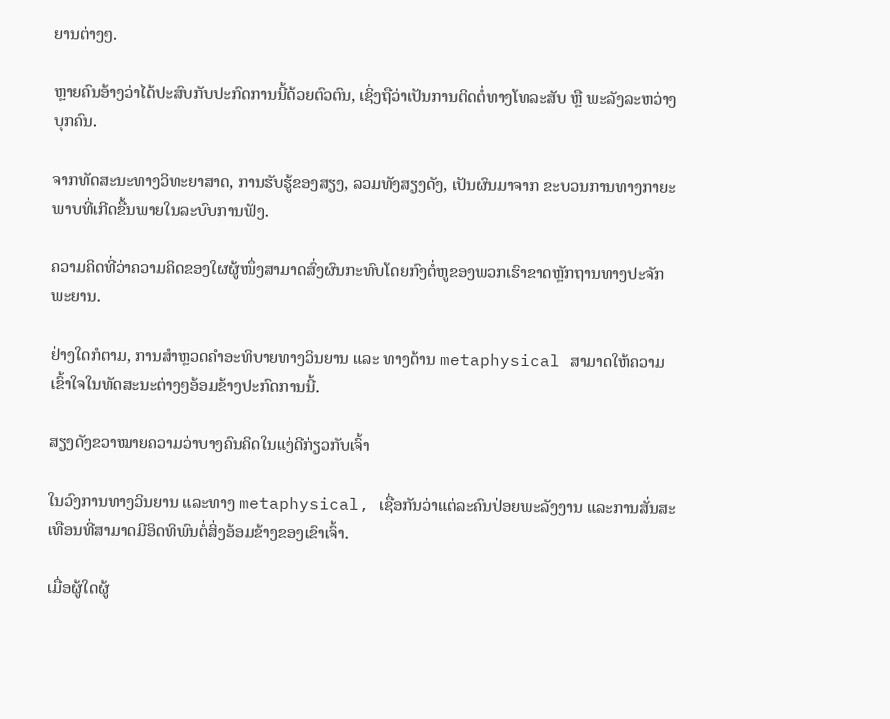ຍານຕ່າງໆ.

ຫຼາຍຄົນອ້າງວ່າໄດ້ປະສົບກັບປະກົດການນີ້ດ້ວຍຕົວຕົນ, ເຊິ່ງຖືວ່າເປັນການຕິດຕໍ່ທາງໂທລະສັບ ຫຼື ພະລັງລະຫວ່າງບຸກຄົນ.

ຈາກທັດສະນະທາງວິທະຍາສາດ, ການຮັບຮູ້ຂອງສຽງ, ລວມທັງສຽງດັງ, ເປັນຜົນມາຈາກ ຂະບວນການທາງກາຍະພາບທີ່ເກີດຂື້ນພາຍໃນລະບົບການຟັງ.

ຄວາມຄິດທີ່ວ່າຄວາມຄິດຂອງໃຜຜູ້ໜຶ່ງສາມາດສົ່ງຜົນກະທົບໂດຍກົງຕໍ່ຫູຂອງພວກເຮົາຂາດຫຼັກຖານທາງປະຈັກພະຍານ.

ຢ່າງໃດກໍຕາມ, ການສຳຫຼວດຄຳອະທິບາຍທາງວິນຍານ ແລະ ທາງດ້ານ metaphysical ສາມາດໃຫ້ຄວາມເຂົ້າໃຈໃນທັດສະນະຕ່າງໆອ້ອມຂ້າງປະກົດການນີ້.

ສຽງດັງຂວາໝາຍຄວາມວ່າບາງຄົນຄິດໃນແງ່ດີກ່ຽວກັບເຈົ້າ

ໃນວົງການທາງວິນຍານ ແລະທາງ metaphysical, ເຊື່ອກັນວ່າແຕ່ລະຄົນປ່ອຍພະລັງງານ ແລະການສັ່ນສະເທືອນທີ່ສາມາດມີອິດທິພົນຕໍ່ສິ່ງອ້ອມຂ້າງຂອງເຂົາເຈົ້າ.

ເມື່ອຜູ້ໃດຜູ້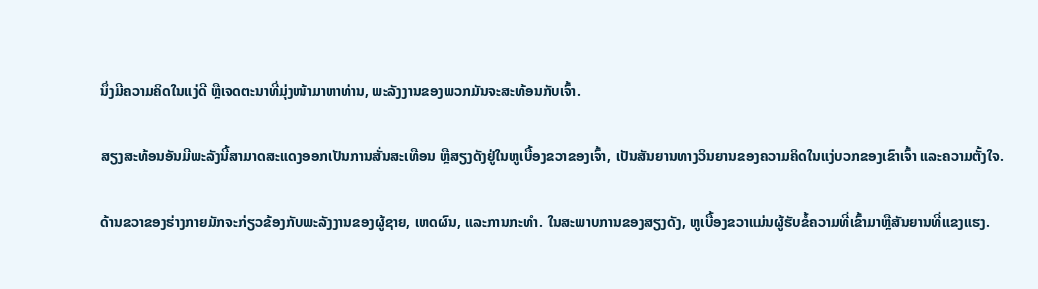ນຶ່ງມີຄວາມຄິດໃນແງ່ດີ ຫຼືເຈດຕະນາທີ່ມຸ່ງໜ້າມາຫາທ່ານ, ພະລັງງານຂອງພວກມັນຈະສະທ້ອນກັບເຈົ້າ.

ສຽງສະທ້ອນອັນມີພະລັງນີ້ສາມາດສະແດງອອກເປັນການສັ່ນສະເທືອນ ຫຼືສຽງດັງຢູ່ໃນຫູເບື້ອງຂວາຂອງເຈົ້າ, ເປັນສັນຍານທາງວິນຍານຂອງຄວາມຄິດໃນແງ່ບວກຂອງເຂົາເຈົ້າ ແລະຄວາມຕັ້ງໃຈ.

ດ້ານຂວາຂອງຮ່າງກາຍມັກຈະກ່ຽວຂ້ອງກັບພະລັງງານຂອງຜູ້ຊາຍ, ເຫດຜົນ, ແລະການກະທໍາ. ໃນສະພາບການຂອງສຽງດັງ, ຫູເບື້ອງຂວາແມ່ນຜູ້ຮັບຂໍ້ຄວາມທີ່ເຂົ້າມາຫຼືສັນຍານທີ່ແຂງແຮງ.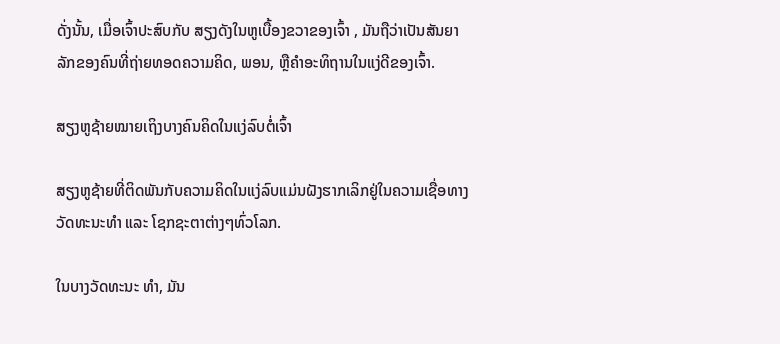ດັ່ງນັ້ນ, ເມື່ອເຈົ້າປະສົບກັບ ສຽງດັງໃນຫູເບື້ອງຂວາຂອງເຈົ້າ , ມັນຖືວ່າເປັນສັນຍາລັກຂອງຄົນທີ່ຖ່າຍທອດຄວາມຄິດ, ພອນ, ຫຼືຄໍາອະທິຖານໃນແງ່ດີຂອງເຈົ້າ.

ສຽງຫູຊ້າຍໝາຍເຖິງບາງຄົນຄິດໃນແງ່ລົບຕໍ່ເຈົ້າ

ສຽງຫູຊ້າຍທີ່ຕິດພັນກັບຄວາມຄິດໃນແງ່ລົບແມ່ນຝັງຮາກເລິກຢູ່ໃນຄວາມເຊື່ອທາງວັດທະນະທຳ ແລະ ໂຊກຊະຕາຕ່າງໆທົ່ວໂລກ.

ໃນບາງວັດທະນະ ທຳ, ມັນ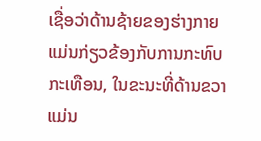ເຊື່ອວ່າດ້ານຊ້າຍຂອງຮ່າງກາຍແມ່ນກ່ຽວຂ້ອງກັບການກະທົບກະເທືອນ, ໃນຂະນະທີ່ດ້ານຂວາແມ່ນ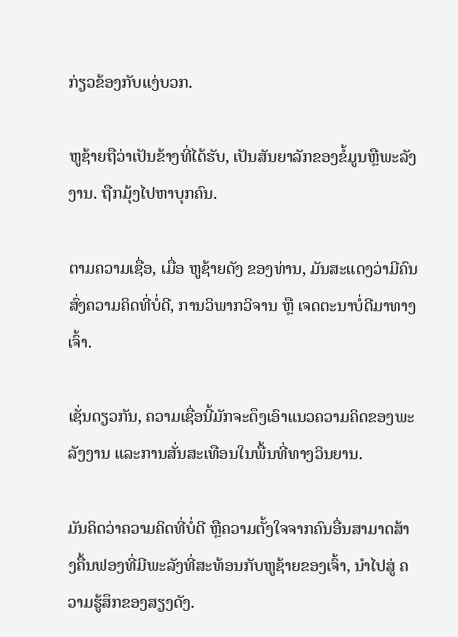ກ່ຽວຂ້ອງກັບແງ່ບວກ.

ຫູຊ້າຍຖືວ່າເປັນຂ້າງທີ່ໄດ້ຮັບ, ເປັນສັນຍາລັກຂອງຂໍ້ມູນຫຼືພະລັງງານ. ຖືກມຸ້ງໄປຫາບຸກຄົນ.

ຕາມຄວາມເຊື່ອ, ເມື່ອ ຫູຊ້າຍດັງ ຂອງທ່ານ, ມັນສະແດງວ່າມີຄົນສົ່ງຄວາມຄິດທີ່ບໍ່ດີ, ການວິພາກວິຈານ ຫຼື ເຈດຕະນາບໍ່ດີມາທາງເຈົ້າ.

ເຊັ່ນດຽວກັນ, ຄວາມເຊື່ອນີ້ມັກຈະດຶງເອົາແນວຄວາມຄິດຂອງພະລັງງານ ແລະການສັ່ນສະເທືອນໃນພື້ນທີ່ທາງວິນຍານ.

ມັນຄິດວ່າຄວາມຄິດທີ່ບໍ່ດີ ຫຼືຄວາມຕັ້ງໃຈຈາກຄົນອື່ນສາມາດສ້າງຄື້ນຟອງທີ່ມີພະລັງທີ່ສະທ້ອນກັບຫູຊ້າຍຂອງເຈົ້າ, ນໍາໄປສູ່ ຄວາມຮູ້ສຶກຂອງສຽງດັງ.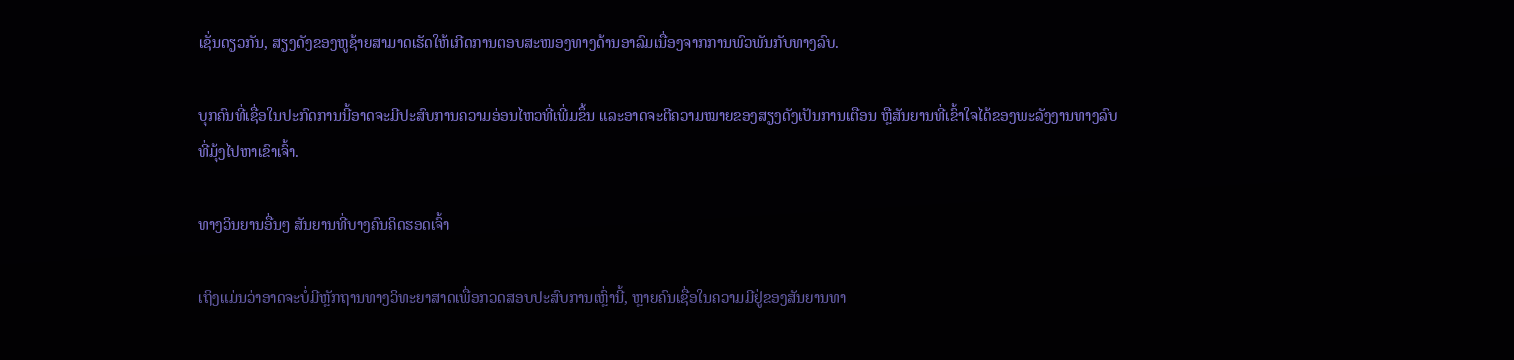ເຊັ່ນດຽວກັນ, ສຽງດັງຂອງຫູຊ້າຍສາມາດເຮັດໃຫ້ເກີດການຕອບສະໜອງທາງດ້ານອາລົມເນື່ອງຈາກການພົວພັນກັບທາງລົບ.

ບຸກຄົນທີ່ເຊື່ອໃນປະກົດການນີ້ອາດຈະມີປະສົບການຄວາມອ່ອນໄຫວທີ່ເພີ່ມຂຶ້ນ ແລະອາດຈະຕີຄວາມໝາຍຂອງສຽງດັງເປັນການເຕືອນ ຫຼືສັນຍານທີ່ເຂົ້າໃຈໄດ້ຂອງພະລັງງານທາງລົບທີ່ມຸ້ງໄປຫາເຂົາເຈົ້າ.

ທາງວິນຍານອື່ນໆ ສັນຍານທີ່ບາງຄົນຄິດຮອດເຈົ້າ

ເຖິງແມ່ນວ່າອາດຈະບໍ່ມີຫຼັກຖານທາງວິທະຍາສາດເພື່ອກວດສອບປະສົບການເຫຼົ່ານີ້, ຫຼາຍຄົນເຊື່ອໃນຄວາມມີຢູ່ຂອງສັນຍານທາ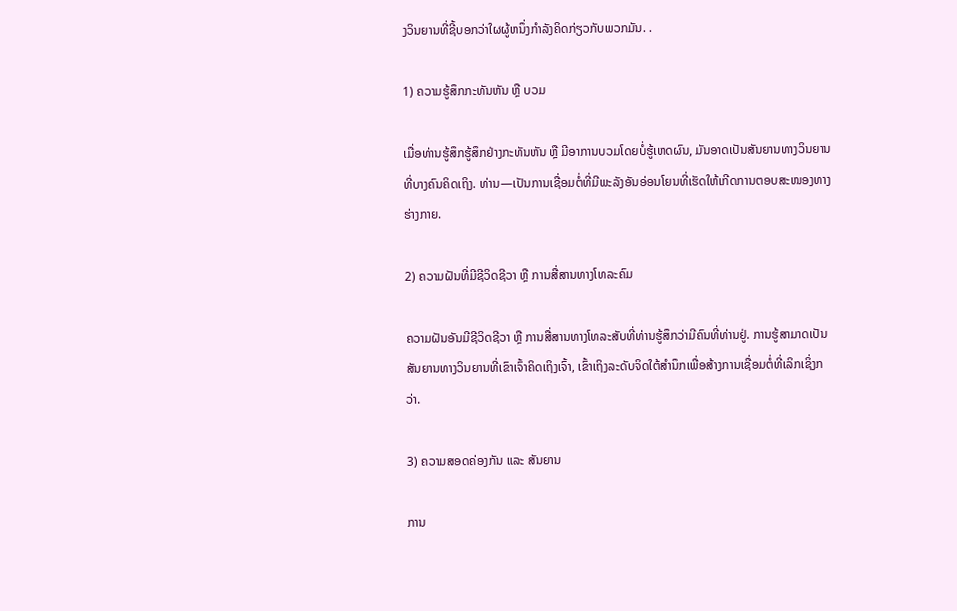ງວິນຍານທີ່ຊີ້ບອກວ່າໃຜຜູ້ຫນຶ່ງກໍາລັງຄິດກ່ຽວກັບພວກມັນ. .

1) ຄວາມຮູ້ສຶກກະທັນຫັນ ຫຼື ບວມ

ເມື່ອທ່ານຮູ້ສຶກຮູ້ສຶກຢ່າງກະທັນຫັນ ຫຼື ມີອາການບວມໂດຍບໍ່ຮູ້ເຫດຜົນ, ມັນອາດເປັນສັນຍານທາງວິນຍານທີ່ບາງຄົນຄິດເຖິງ. ທ່ານ—ເປັນການເຊື່ອມຕໍ່ທີ່ມີພະລັງອັນອ່ອນໂຍນທີ່ເຮັດໃຫ້ເກີດການຕອບສະໜອງທາງຮ່າງກາຍ.

2) ຄວາມຝັນທີ່ມີຊີວິດຊີວາ ຫຼື ການສື່ສານທາງໂທລະຄົມ

ຄວາມຝັນອັນມີຊີວິດຊີວາ ຫຼື ການສື່ສານທາງໂທລະສັບທີ່ທ່ານຮູ້ສຶກວ່າມີຄົນທີ່ທ່ານຢູ່. ການຮູ້ສາມາດເປັນສັນຍານທາງວິນຍານທີ່ເຂົາເຈົ້າຄິດເຖິງເຈົ້າ, ເຂົ້າເຖິງລະດັບຈິດໃຕ້ສຳນຶກເພື່ອສ້າງການເຊື່ອມຕໍ່ທີ່ເລິກເຊິ່ງກວ່າ.

3) ຄວາມສອດຄ່ອງກັນ ແລະ ສັນຍານ

ການ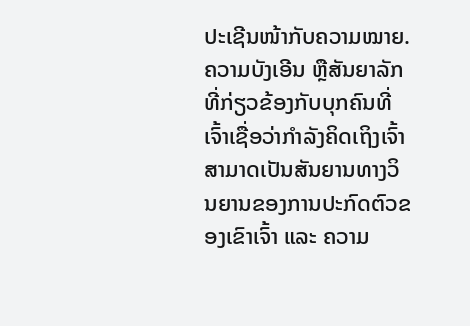ປະເຊີນໜ້າກັບຄວາມໝາຍ. ຄວາມບັງເອີນ ຫຼືສັນຍາລັກທີ່ກ່ຽວຂ້ອງກັບບຸກຄົນທີ່ເຈົ້າເຊື່ອວ່າກຳລັງຄິດເຖິງເຈົ້າສາມາດເປັນສັນຍານທາງວິນຍານຂອງການປະກົດຕົວຂອງເຂົາເຈົ້າ ແລະ ຄວາມ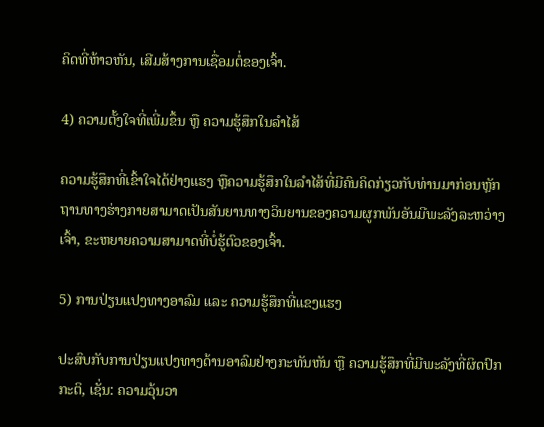ຄິດທີ່ຫ້າວຫັນ, ເສີມສ້າງການເຊື່ອມຕໍ່ຂອງເຈົ້າ.

4) ຄວາມຕັ້ງໃຈທີ່ເພີ່ມຂຶ້ນ ຫຼື ຄວາມຮູ້ສຶກໃນລໍາໄສ້

ຄວາມຮູ້ສຶກທີ່ເຂົ້າໃຈໄດ້ຢ່າງແຮງ ຫຼືຄວາມຮູ້ສຶກໃນລໍາໄສ້ທີ່ມີຄົນຄິດກ່ຽວກັບທ່ານມາກ່ອນຫຼັກຖານທາງຮ່າງກາຍສາມາດເປັນສັນຍານທາງວິນຍານຂອງຄວາມຜູກພັນອັນມີພະລັງລະຫວ່າງເຈົ້າ, ຂະຫຍາຍຄວາມສາມາດທີ່ບໍ່ຮູ້ຕົວຂອງເຈົ້າ.

5) ການປ່ຽນແປງທາງອາລົມ ແລະ ຄວາມຮູ້ສຶກທີ່ແຂງແຮງ

ປະສົບກັບການປ່ຽນແປງທາງດ້ານອາລົມຢ່າງກະທັນຫັນ ຫຼື ຄວາມຮູ້ສຶກທີ່ມີພະລັງທີ່ຜິດປົກກະຕິ, ເຊັ່ນ: ຄວາມວຸ້ນວາ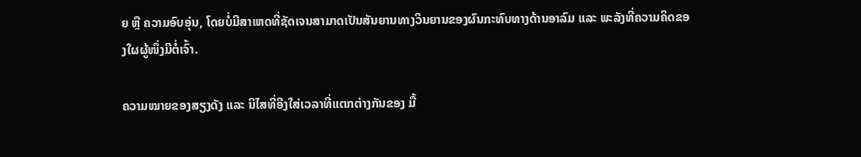ຍ ຫຼື ຄວາມອົບອຸ່ນ, ໂດຍບໍ່ມີສາເຫດທີ່ຊັດເຈນສາມາດເປັນສັນຍານທາງວິນຍານຂອງຜົນກະທົບທາງດ້ານອາລົມ ແລະ ພະລັງທີ່ຄວາມຄິດຂອງໃຜຜູ້ໜຶ່ງມີຕໍ່ເຈົ້າ.

ຄວາມໝາຍຂອງສຽງດັງ ແລະ ນິໄສທີ່ອີງໃສ່ເວລາທີ່ແຕກຕ່າງກັນຂອງ ມື້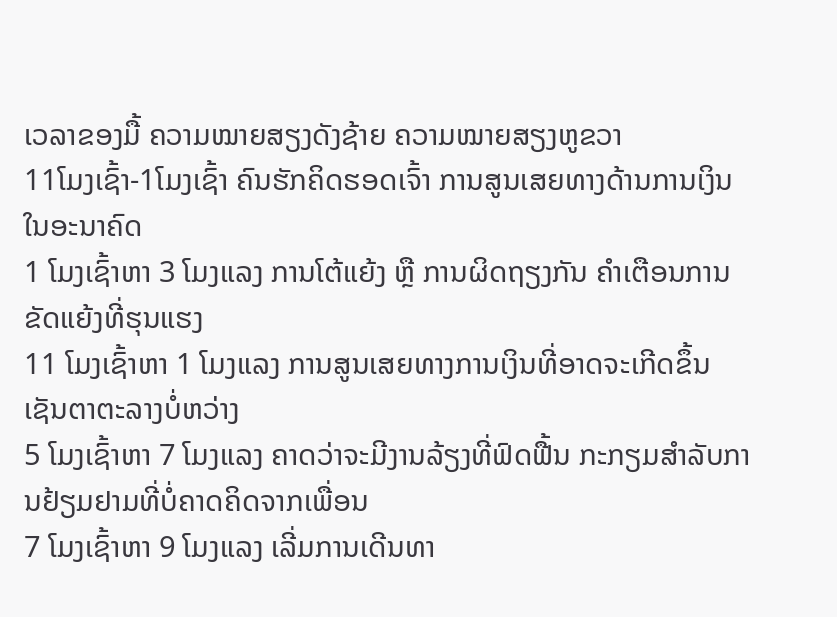ເວລາຂອງມື້ ຄວາມໝາຍສຽງດັງຊ້າຍ ຄວາມໝາຍສຽງຫູຂວາ
11ໂມງເຊົ້າ-1ໂມງເຊົ້າ ຄົນຮັກຄິດຮອດເຈົ້າ ການສູນເສຍທາງດ້ານການເງິນໃນອະນາຄົດ
1 ໂມງເຊົ້າຫາ 3 ໂມງແລງ ການໂຕ້ແຍ້ງ ຫຼື ການຜິດຖຽງກັນ ຄຳເຕືອນການຂັດແຍ້ງທີ່ຮຸນແຮງ
11 ໂມງເຊົ້າຫາ 1 ໂມງແລງ ການສູນເສຍທາງການເງິນທີ່ອາດຈະເກີດຂຶ້ນ ເຊັນຕາຕະລາງບໍ່ຫວ່າງ
5 ໂມງເຊົ້າຫາ 7 ໂມງແລງ ຄາດວ່າຈະມີງານລ້ຽງທີ່ຟົດຟື້ນ ກະກຽມສໍາລັບການຢ້ຽມຢາມທີ່ບໍ່ຄາດຄິດຈາກເພື່ອນ
7 ໂມງເຊົ້າຫາ 9 ໂມງແລງ ເລີ່ມການເດີນທາ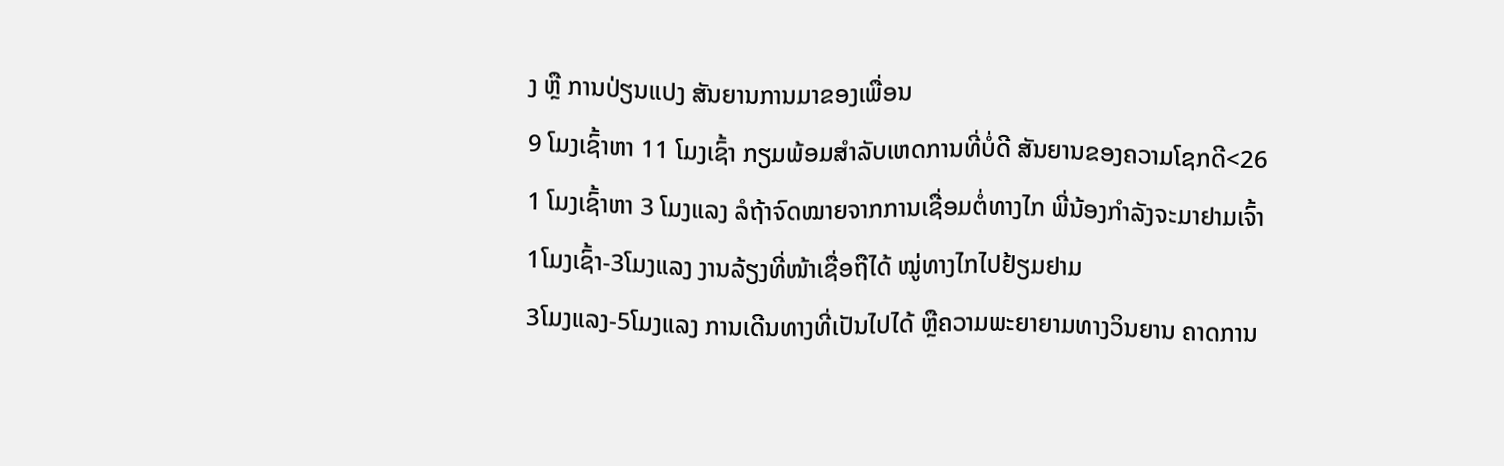ງ ຫຼື ການປ່ຽນແປງ ສັນຍານການມາຂອງເພື່ອນ
9 ໂມງເຊົ້າຫາ 11 ໂມງເຊົ້າ ກຽມພ້ອມສໍາລັບເຫດການທີ່ບໍ່ດີ ສັນຍານຂອງຄວາມໂຊກດີ<26
1 ໂມງເຊົ້າຫາ 3 ໂມງແລງ ລໍຖ້າຈົດໝາຍຈາກການເຊື່ອມຕໍ່ທາງໄກ ພີ່ນ້ອງກຳລັງຈະມາຢາມເຈົ້າ
1ໂມງເຊົ້າ-3ໂມງແລງ ງານລ້ຽງທີ່ໜ້າເຊື່ອຖືໄດ້ ໝູ່ທາງໄກໄປຢ້ຽມຢາມ
3ໂມງແລງ-5ໂມງແລງ ການເດີນທາງທີ່ເປັນໄປໄດ້ ຫຼືຄວາມພະຍາຍາມທາງວິນຍານ ຄາດການ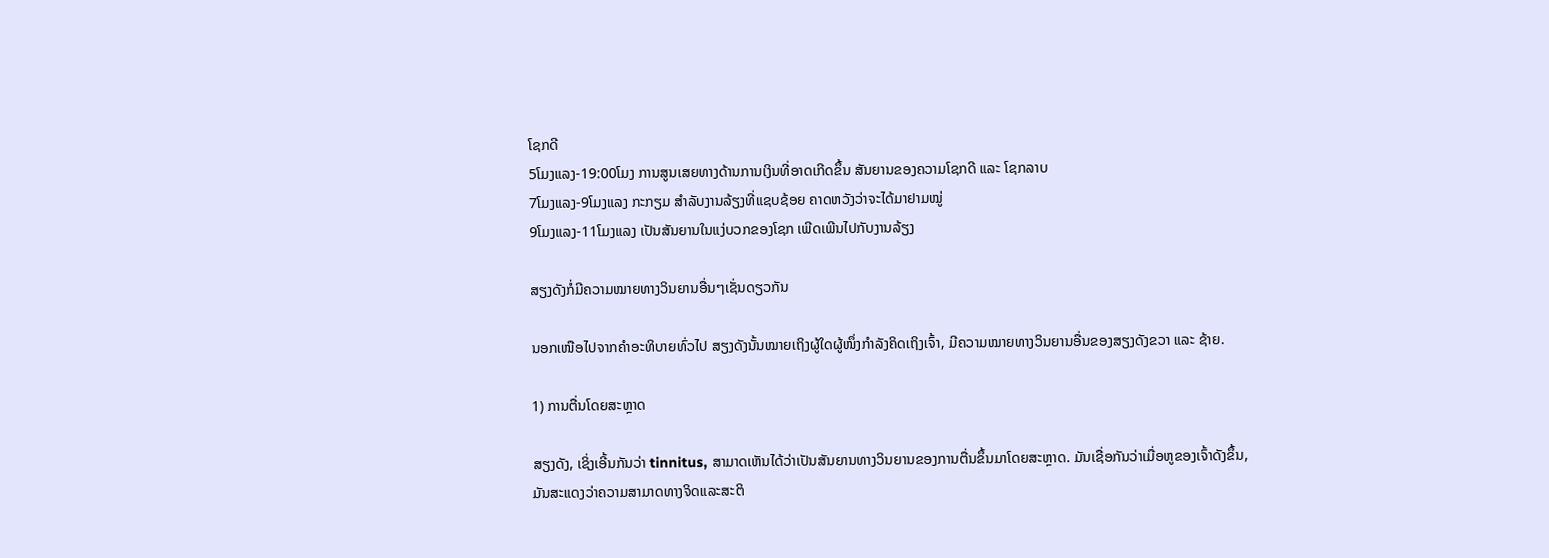ໂຊກດີ
5ໂມງແລງ-19:00ໂມງ ການສູນເສຍທາງດ້ານການເງິນທີ່ອາດເກີດຂຶ້ນ ສັນຍານຂອງຄວາມໂຊກດີ ແລະ ໂຊກລາບ
7ໂມງແລງ-9ໂມງແລງ ກະກຽມ ສໍາລັບງານລ້ຽງທີ່ແຊບຊ້ອຍ ຄາດຫວັງວ່າຈະໄດ້ມາຢາມໝູ່
9ໂມງແລງ-11ໂມງແລງ ເປັນສັນຍານໃນແງ່ບວກຂອງໂຊກ ເພີດເພີນໄປກັບງານລ້ຽງ

ສຽງດັງກໍ່ມີຄວາມໝາຍທາງວິນຍານອື່ນໆເຊັ່ນດຽວກັນ

ນອກເໜືອໄປຈາກຄຳອະທິບາຍທົ່ວໄປ ສຽງດັງນັ້ນໝາຍເຖິງຜູ້ໃດຜູ້ໜຶ່ງກຳລັງຄິດເຖິງເຈົ້າ, ມີຄວາມໝາຍທາງວິນຍານອື່ນຂອງສຽງດັງຂວາ ແລະ ຊ້າຍ.

1) ການຕື່ນໂດຍສະຫຼາດ

ສຽງດັງ, ເຊິ່ງເອີ້ນກັນວ່າ tinnitus, ສາມາດເຫັນໄດ້ວ່າເປັນສັນຍານທາງວິນຍານຂອງການຕື່ນຂຶ້ນມາໂດຍສະຫຼາດ. ມັນເຊື່ອກັນວ່າເມື່ອຫູຂອງເຈົ້າດັງຂຶ້ນ, ມັນສະແດງວ່າຄວາມສາມາດທາງຈິດແລະສະຕິ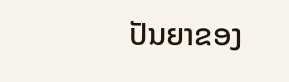ປັນຍາຂອງ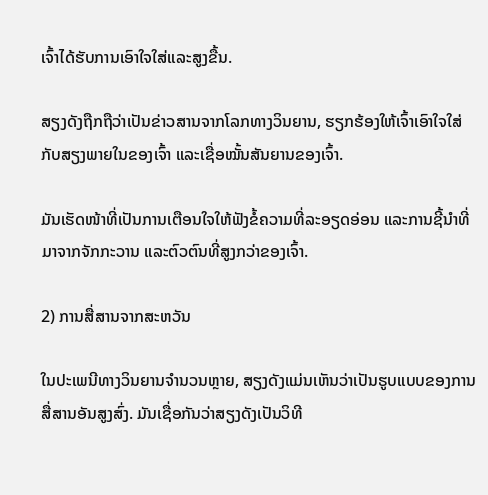ເຈົ້າໄດ້ຮັບການເອົາໃຈໃສ່ແລະສູງຂື້ນ.

ສຽງດັງຖືກຖືວ່າເປັນຂ່າວສານຈາກໂລກທາງວິນຍານ, ຮຽກຮ້ອງໃຫ້ເຈົ້າເອົາໃຈໃສ່ກັບສຽງພາຍໃນຂອງເຈົ້າ ແລະເຊື່ອໝັ້ນສັນຍານຂອງເຈົ້າ.

ມັນເຮັດໜ້າທີ່ເປັນການເຕືອນໃຈໃຫ້ຟັງຂໍ້ຄວາມທີ່ລະອຽດອ່ອນ ແລະການຊີ້ນໍາທີ່ມາຈາກຈັກກະວານ ແລະຕົວຕົນທີ່ສູງກວ່າຂອງເຈົ້າ.

2) ການສື່ສານຈາກສະຫວັນ

ໃນປະເພນີທາງວິນຍານຈໍານວນຫຼາຍ, ສຽງດັງແມ່ນເຫັນວ່າເປັນຮູບແບບຂອງການສື່ສານອັນສູງສົ່ງ. ມັນເຊື່ອກັນວ່າສຽງດັງເປັນວິທີ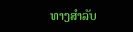ທາງສໍາລັບ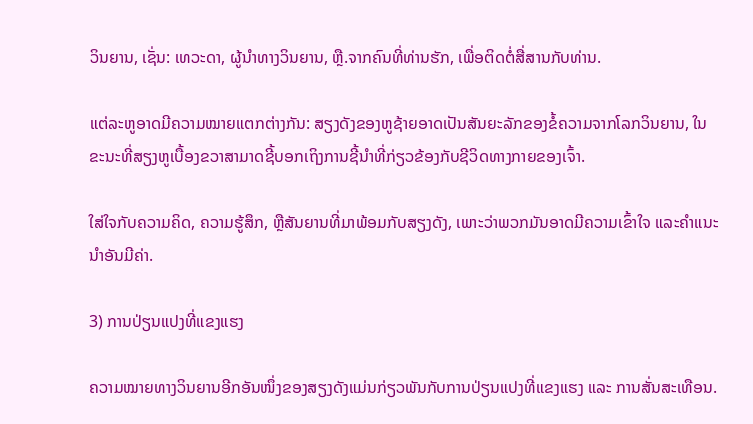ວິນຍານ, ເຊັ່ນ: ເທວະດາ, ຜູ້ນໍາທາງວິນຍານ, ຫຼື.ຈາກຄົນທີ່ທ່ານຮັກ, ເພື່ອຕິດຕໍ່ສື່ສານກັບທ່ານ.

ແຕ່ລະຫູອາດມີຄວາມໝາຍແຕກຕ່າງກັນ: ສຽງດັງຂອງຫູຊ້າຍອາດເປັນສັນຍະລັກຂອງຂໍ້ຄວາມຈາກໂລກວິນຍານ, ໃນຂະນະທີ່ສຽງຫູເບື້ອງຂວາສາມາດຊີ້ບອກເຖິງການຊີ້ນໍາທີ່ກ່ຽວຂ້ອງກັບຊີວິດທາງກາຍຂອງເຈົ້າ.

ໃສ່ໃຈກັບຄວາມຄິດ, ຄວາມຮູ້ສຶກ, ຫຼືສັນຍານທີ່ມາພ້ອມກັບສຽງດັງ, ເພາະວ່າພວກມັນອາດມີຄວາມເຂົ້າໃຈ ແລະຄໍາແນະນໍາອັນມີຄ່າ.

3) ການປ່ຽນແປງທີ່ແຂງແຮງ

ຄວາມໝາຍທາງວິນຍານອີກອັນໜຶ່ງຂອງສຽງດັງແມ່ນກ່ຽວພັນກັບການປ່ຽນແປງທີ່ແຂງແຮງ ແລະ ການສັ່ນສະເທືອນ.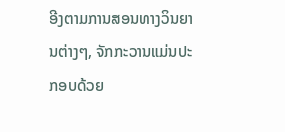ອີງຕາມການສອນທາງວິນຍານຕ່າງໆ, ຈັກກະວານແມ່ນປະກອບດ້ວຍ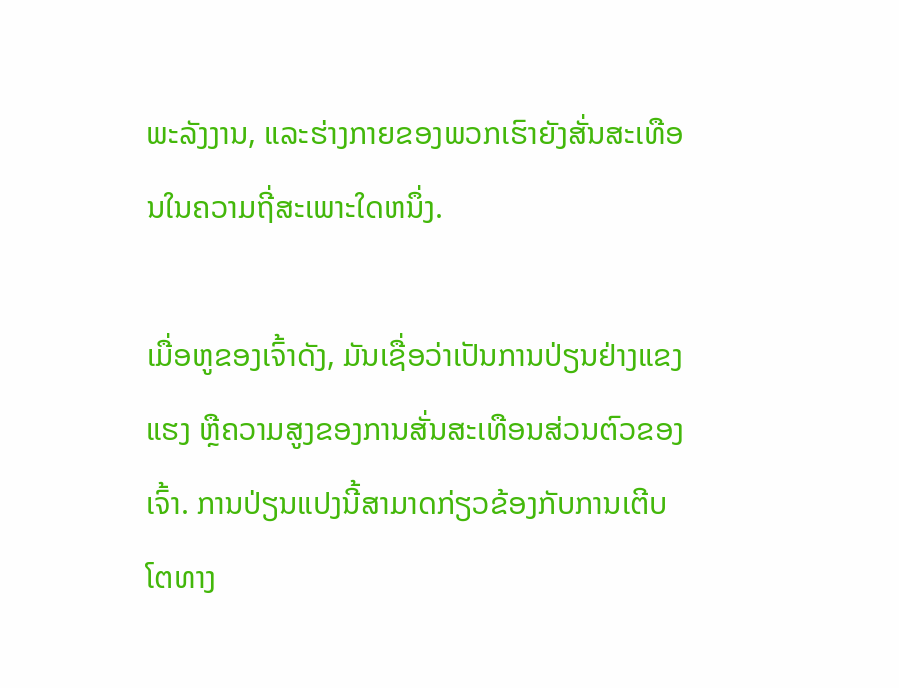ພະລັງງານ, ແລະຮ່າງກາຍຂອງພວກເຮົາຍັງສັ່ນສະເທືອນໃນຄວາມຖີ່ສະເພາະໃດຫນຶ່ງ.

ເມື່ອຫູຂອງເຈົ້າດັງ, ມັນເຊື່ອວ່າເປັນການປ່ຽນຢ່າງແຂງແຮງ ຫຼືຄວາມສູງຂອງການສັ່ນສະເທືອນສ່ວນຕົວຂອງເຈົ້າ. ການປ່ຽນແປງນີ້ສາມາດກ່ຽວຂ້ອງກັບການເຕີບໂຕທາງ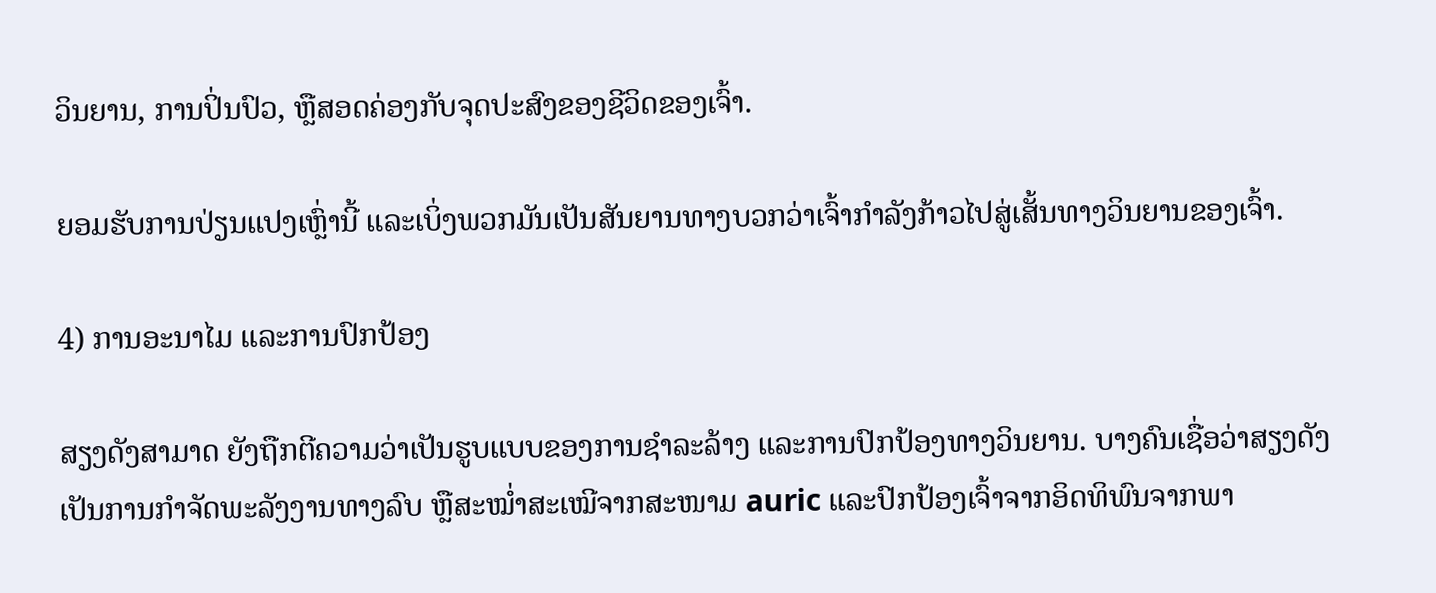ວິນຍານ, ການປິ່ນປົວ, ຫຼືສອດຄ່ອງກັບຈຸດປະສົງຂອງຊີວິດຂອງເຈົ້າ.

ຍອມຮັບການປ່ຽນແປງເຫຼົ່ານີ້ ແລະເບິ່ງພວກມັນເປັນສັນຍານທາງບວກວ່າເຈົ້າກຳລັງກ້າວໄປສູ່ເສັ້ນທາງວິນຍານຂອງເຈົ້າ.

4) ການອະນາໄມ ແລະການປົກປ້ອງ

ສຽງດັງສາມາດ ຍັງຖືກຕີຄວາມວ່າເປັນຮູບແບບຂອງການຊໍາລະລ້າງ ແລະການປົກປ້ອງທາງວິນຍານ. ບາງຄົນເຊື່ອວ່າສຽງດັງເປັນການກຳຈັດພະລັງງານທາງລົບ ຫຼືສະໝ່ຳສະເໝີຈາກສະໜາມ auric ແລະປົກປ້ອງເຈົ້າຈາກອິດທິພົນຈາກພາ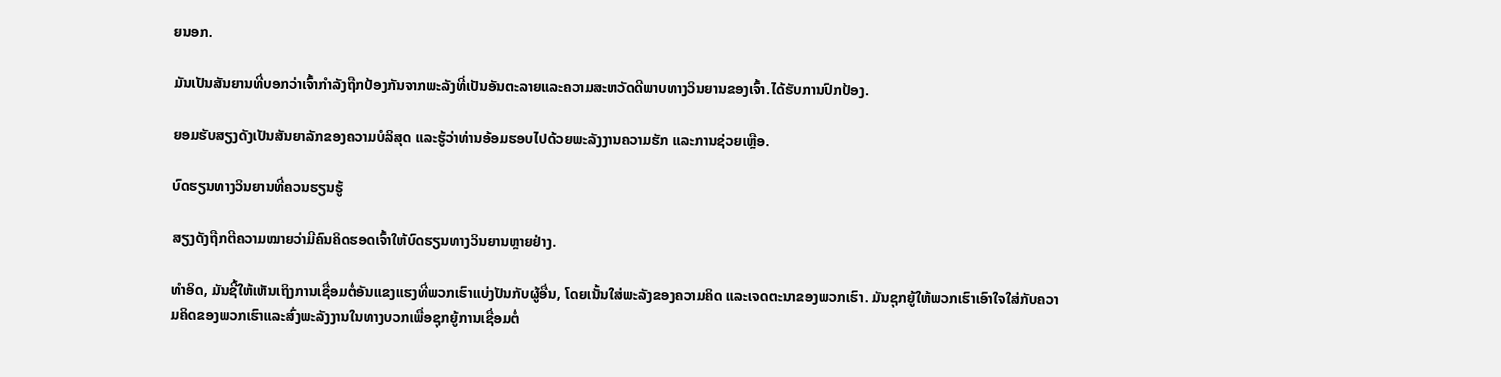ຍນອກ.

ມັນເປັນສັນຍານທີ່ບອກວ່າເຈົ້າກຳລັງຖືກປ້ອງກັນຈາກພະລັງທີ່ເປັນອັນຕະລາຍແລະຄວາມສະຫວັດດີພາບທາງວິນຍານຂອງເຈົ້າ.ໄດ້ຮັບການປົກປ້ອງ.

ຍອມຮັບສຽງດັງເປັນສັນຍາລັກຂອງຄວາມບໍລິສຸດ ແລະຮູ້ວ່າທ່ານອ້ອມຮອບໄປດ້ວຍພະລັງງານຄວາມຮັກ ແລະການຊ່ວຍເຫຼືອ.

ບົດຮຽນທາງວິນຍານທີ່ຄວນຮຽນຮູ້

ສຽງດັງຖືກຕີຄວາມໝາຍວ່າມີຄົນຄິດຮອດເຈົ້າໃຫ້ບົດຮຽນທາງວິນຍານຫຼາຍຢ່າງ.

ທຳອິດ, ມັນຊີ້ໃຫ້ເຫັນເຖິງການເຊື່ອມຕໍ່ອັນແຂງແຮງທີ່ພວກເຮົາແບ່ງປັນກັບຜູ້ອື່ນ, ໂດຍເນັ້ນໃສ່ພະລັງຂອງຄວາມຄິດ ແລະເຈດຕະນາຂອງພວກເຮົາ. ມັນຊຸກຍູ້ໃຫ້ພວກເຮົາເອົາໃຈໃສ່ກັບຄວາມຄິດຂອງພວກເຮົາແລະສົ່ງພະລັງງານໃນທາງບວກເພື່ອຊຸກຍູ້ການເຊື່ອມຕໍ່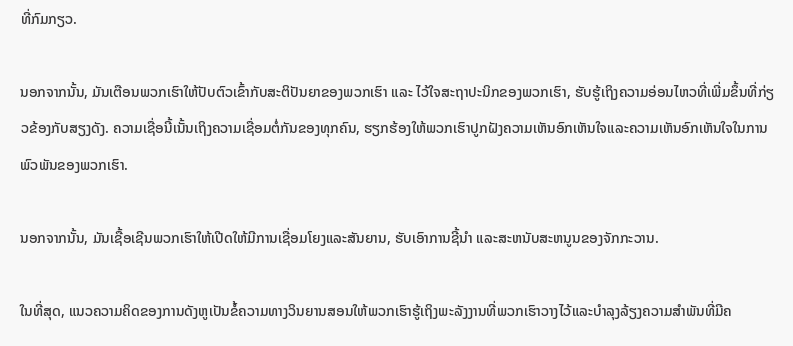ທີ່ກົມກຽວ.

ນອກຈາກນັ້ນ, ມັນເຕືອນພວກເຮົາໃຫ້ປັບຕົວເຂົ້າກັບສະຕິປັນຍາຂອງພວກເຮົາ ແລະ ໄວ້ໃຈສະຖາປະນິກຂອງພວກເຮົາ, ຮັບຮູ້ເຖິງຄວາມອ່ອນໄຫວທີ່ເພີ່ມຂຶ້ນທີ່ກ່ຽວຂ້ອງກັບສຽງດັງ. ຄວາມເຊື່ອນີ້ເນັ້ນເຖິງຄວາມເຊື່ອມຕໍ່ກັນຂອງທຸກຄົນ, ຮຽກຮ້ອງໃຫ້ພວກເຮົາປູກຝັງຄວາມເຫັນອົກເຫັນໃຈແລະຄວາມເຫັນອົກເຫັນໃຈໃນການພົວພັນຂອງພວກເຮົາ.

ນອກຈາກນັ້ນ, ມັນເຊື້ອເຊີນພວກເຮົາໃຫ້ເປີດໃຫ້ມີການເຊື່ອມໂຍງແລະສັນຍານ, ຮັບເອົາການຊີ້ນຳ ແລະສະຫນັບສະຫນູນຂອງຈັກກະວານ.

ໃນທີ່ສຸດ, ແນວຄວາມຄິດຂອງການດັງຫູເປັນຂໍ້ຄວາມທາງວິນຍານສອນໃຫ້ພວກເຮົາຮູ້ເຖິງພະລັງງານທີ່ພວກເຮົາວາງໄວ້ແລະບໍາລຸງລ້ຽງຄວາມສໍາພັນທີ່ມີຄ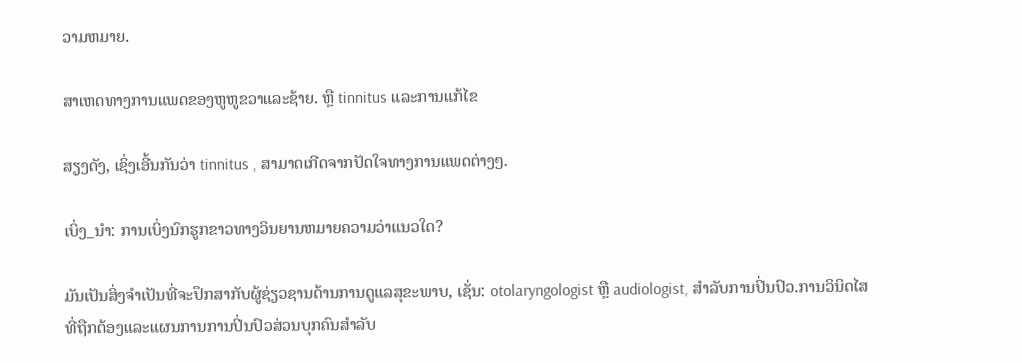ວາມຫມາຍ.

ສາເຫດທາງການແພດຂອງຫູຫູຂວາແລະຊ້າຍ. ຫຼື tinnitus ແລະການແກ້ໄຂ

ສຽງດັງ, ເຊິ່ງເອີ້ນກັນວ່າ tinnitus , ສາມາດເກີດຈາກປັດໃຈທາງການແພດຕ່າງໆ.

ເບິ່ງ_ນຳ: ການເບິ່ງນົກຮູກຂາວທາງວິນຍານຫມາຍຄວາມວ່າແນວໃດ?

ມັນເປັນສິ່ງຈໍາເປັນທີ່ຈະປຶກສາກັບຜູ້ຊ່ຽວຊານດ້ານການດູແລສຸຂະພາບ, ເຊັ່ນ: otolaryngologist ຫຼື audiologist, ສໍາລັບການປິ່ນປົວ.ການວິນິດໄສທີ່ຖືກຕ້ອງແລະແຜນການການປິ່ນປົວສ່ວນບຸກຄົນສໍາລັບ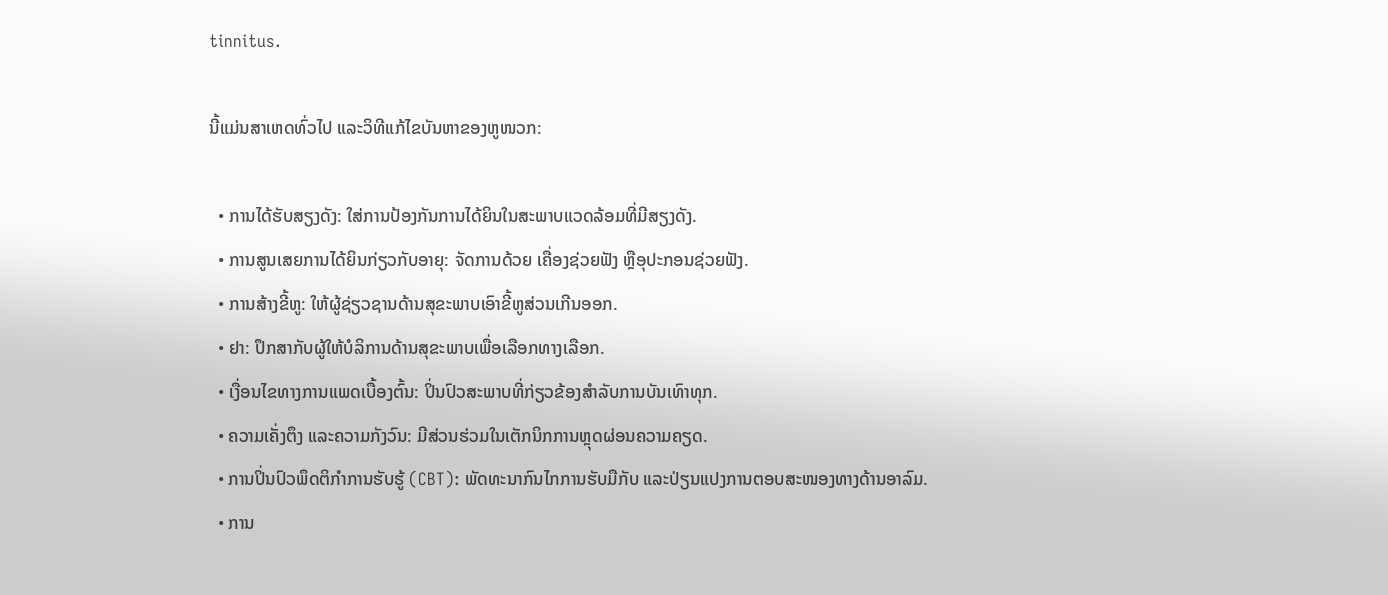tinnitus.

ນີ້ແມ່ນສາເຫດທົ່ວໄປ ແລະວິທີແກ້ໄຂບັນຫາຂອງຫູໜວກ:

  • ການໄດ້ຮັບສຽງດັງ: ໃສ່ການປ້ອງກັນການໄດ້ຍິນໃນສະພາບແວດລ້ອມທີ່ມີສຽງດັງ.
  • ການສູນເສຍການໄດ້ຍິນກ່ຽວກັບອາຍຸ: ຈັດການດ້ວຍ ເຄື່ອງຊ່ວຍຟັງ ຫຼືອຸປະກອນຊ່ວຍຟັງ.
  • ການສ້າງຂີ້ຫູ: ໃຫ້ຜູ້ຊ່ຽວຊານດ້ານສຸຂະພາບເອົາຂີ້ຫູສ່ວນເກີນອອກ.
  • ຢາ: ປຶກສາກັບຜູ້ໃຫ້ບໍລິການດ້ານສຸຂະພາບເພື່ອເລືອກທາງເລືອກ.
  • ເງື່ອນໄຂທາງການແພດເບື້ອງຕົ້ນ: ປິ່ນປົວສະພາບທີ່ກ່ຽວຂ້ອງສໍາລັບການບັນເທົາທຸກ.
  • ຄວາມເຄັ່ງຕຶງ ແລະຄວາມກັງວົນ: ມີສ່ວນຮ່ວມໃນເຕັກນິກການຫຼຸດຜ່ອນຄວາມຄຽດ.
  • ການປິ່ນປົວພຶດຕິກໍາການຮັບຮູ້ (CBT): ພັດທະນາກົນໄກການຮັບມືກັບ ແລະປ່ຽນແປງການຕອບສະໜອງທາງດ້ານອາລົມ.
  • ການ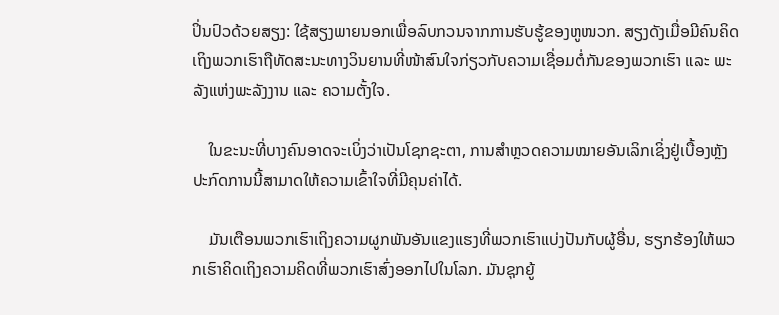ປິ່ນປົວດ້ວຍສຽງ: ໃຊ້ສຽງພາຍນອກເພື່ອລົບກວນຈາກການຮັບຮູ້ຂອງຫູໜວກ. ສຽງດັງເມື່ອມີຄົນຄິດເຖິງພວກເຮົາຖືທັດສະນະທາງວິນຍານທີ່ໜ້າສົນໃຈກ່ຽວກັບຄວາມເຊື່ອມຕໍ່ກັນຂອງພວກເຮົາ ແລະ ພະລັງແຫ່ງພະລັງງານ ແລະ ຄວາມຕັ້ງໃຈ.

    ໃນຂະນະທີ່ບາງຄົນອາດຈະເບິ່ງວ່າເປັນໂຊກຊະຕາ, ການສຳຫຼວດຄວາມໝາຍອັນເລິກເຊິ່ງຢູ່ເບື້ອງຫຼັງປະກົດການນີ້ສາມາດໃຫ້ຄວາມເຂົ້າໃຈທີ່ມີຄຸນຄ່າໄດ້.

    ມັນເຕືອນພວກເຮົາເຖິງຄວາມຜູກພັນອັນແຂງແຮງທີ່ພວກເຮົາແບ່ງປັນກັບຜູ້ອື່ນ, ຮຽກຮ້ອງໃຫ້ພວກເຮົາຄິດເຖິງຄວາມຄິດທີ່ພວກເຮົາສົ່ງອອກໄປໃນໂລກ. ມັນຊຸກຍູ້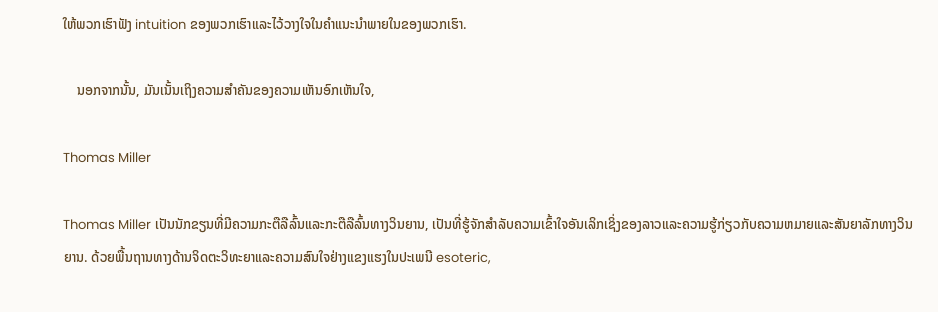ໃຫ້ພວກເຮົາຟັງ intuition ຂອງພວກເຮົາແລະໄວ້ວາງໃຈໃນຄໍາແນະນໍາພາຍໃນຂອງພວກເຮົາ.

    ນອກຈາກນັ້ນ, ມັນເນັ້ນເຖິງຄວາມສຳຄັນຂອງຄວາມເຫັນອົກເຫັນໃຈ,

Thomas Miller

Thomas Miller ເປັນນັກຂຽນທີ່ມີຄວາມກະຕືລືລົ້ນແລະກະຕືລືລົ້ນທາງວິນຍານ, ເປັນທີ່ຮູ້ຈັກສໍາລັບຄວາມເຂົ້າໃຈອັນເລິກເຊິ່ງຂອງລາວແລະຄວາມຮູ້ກ່ຽວກັບຄວາມຫມາຍແລະສັນຍາລັກທາງວິນຍານ. ດ້ວຍພື້ນຖານທາງດ້ານຈິດຕະວິທະຍາແລະຄວາມສົນໃຈຢ່າງແຂງແຮງໃນປະເພນີ esoteric,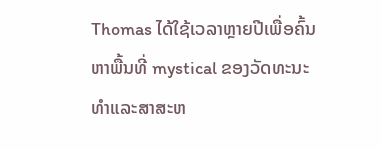Thomas ໄດ້ໃຊ້ເວລາຫຼາຍປີເພື່ອຄົ້ນຫາພື້ນທີ່ mystical ຂອງວັດທະນະທໍາແລະສາສະຫ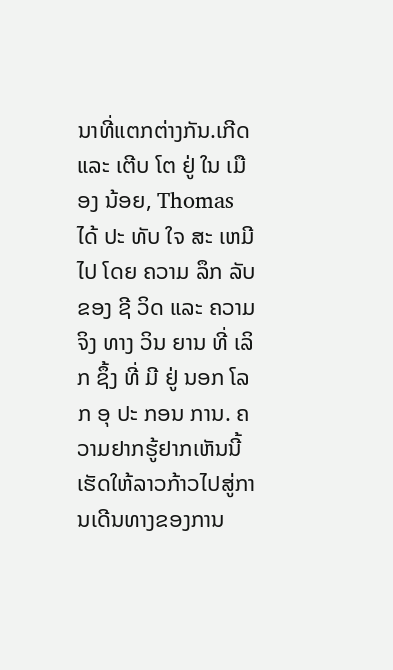ນາທີ່ແຕກຕ່າງກັນ.ເກີດ ແລະ ເຕີບ ໂຕ ຢູ່ ໃນ ເມືອງ ນ້ອຍ, Thomas ໄດ້ ປະ ທັບ ໃຈ ສະ ເຫມີ ໄປ ໂດຍ ຄວາມ ລຶກ ລັບ ຂອງ ຊີ ວິດ ແລະ ຄວາມ ຈິງ ທາງ ວິນ ຍານ ທີ່ ເລິກ ຊຶ້ງ ທີ່ ມີ ຢູ່ ນອກ ໂລກ ອຸ ປະ ກອນ ການ. ຄວາມຢາກຮູ້ຢາກເຫັນນີ້ເຮັດໃຫ້ລາວກ້າວໄປສູ່ການເດີນທາງຂອງການ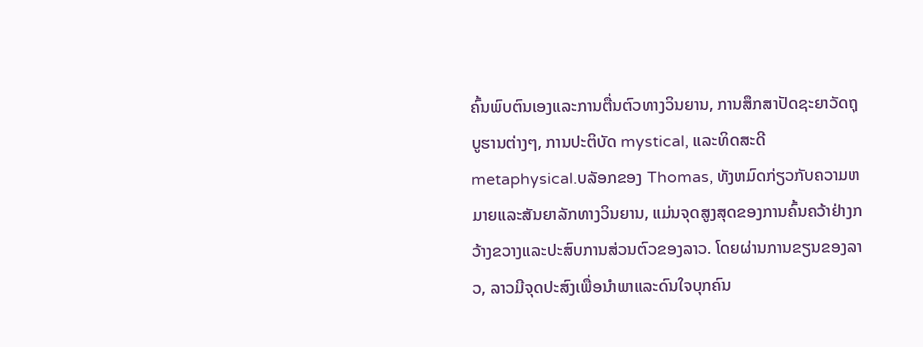ຄົ້ນພົບຕົນເອງແລະການຕື່ນຕົວທາງວິນຍານ, ການສຶກສາປັດຊະຍາວັດຖຸບູຮານຕ່າງໆ, ການປະຕິບັດ mystical, ແລະທິດສະດີ metaphysical.ບລັອກຂອງ Thomas, ທັງຫມົດກ່ຽວກັບຄວາມຫມາຍແລະສັນຍາລັກທາງວິນຍານ, ແມ່ນຈຸດສູງສຸດຂອງການຄົ້ນຄວ້າຢ່າງກວ້າງຂວາງແລະປະສົບການສ່ວນຕົວຂອງລາວ. ໂດຍຜ່ານການຂຽນຂອງລາວ, ລາວມີຈຸດປະສົງເພື່ອນໍາພາແລະດົນໃຈບຸກຄົນ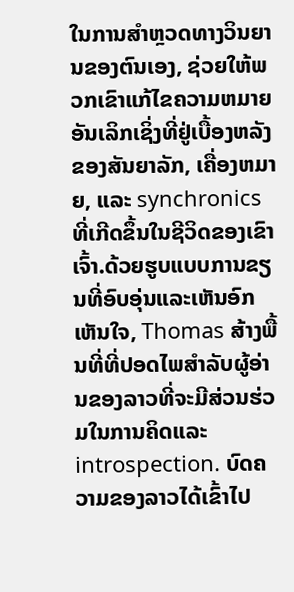ໃນການສໍາຫຼວດທາງວິນຍານຂອງຕົນເອງ, ຊ່ວຍໃຫ້ພວກເຂົາແກ້ໄຂຄວາມຫມາຍອັນເລິກເຊິ່ງທີ່ຢູ່ເບື້ອງຫລັງຂອງສັນຍາລັກ, ເຄື່ອງຫມາຍ, ແລະ synchronics ທີ່ເກີດຂຶ້ນໃນຊີວິດຂອງເຂົາເຈົ້າ.ດ້ວຍຮູບແບບການຂຽນທີ່ອົບອຸ່ນແລະເຫັນອົກເຫັນໃຈ, Thomas ສ້າງພື້ນທີ່ທີ່ປອດໄພສໍາລັບຜູ້ອ່ານຂອງລາວທີ່ຈະມີສ່ວນຮ່ວມໃນການຄິດແລະ introspection. ບົດຄວາມຂອງລາວໄດ້ເຂົ້າໄປ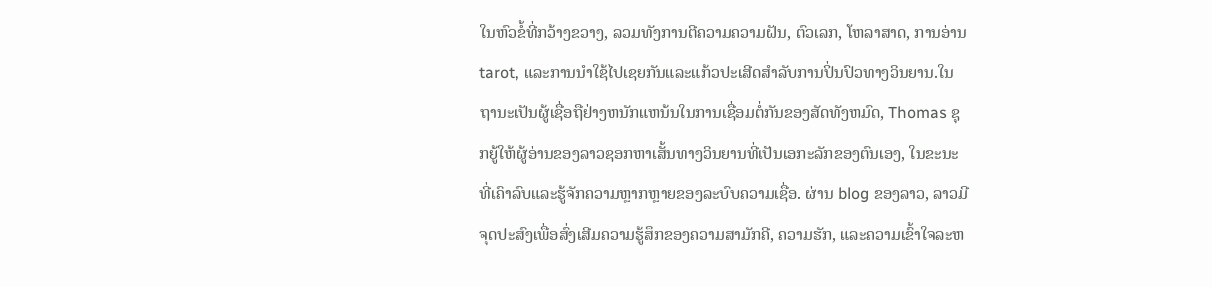ໃນຫົວຂໍ້ທີ່ກວ້າງຂວາງ, ລວມທັງການຕີຄວາມຄວາມຝັນ, ຕົວເລກ, ໂຫລາສາດ, ການອ່ານ tarot, ແລະການນໍາໃຊ້ໄປເຊຍກັນແລະແກ້ວປະເສີດສໍາລັບການປິ່ນປົວທາງວິນຍານ.ໃນຖານະເປັນຜູ້ເຊື່ອຖືຢ່າງຫນັກແຫນ້ນໃນການເຊື່ອມຕໍ່ກັນຂອງສັດທັງຫມົດ, Thomas ຊຸກຍູ້ໃຫ້ຜູ້ອ່ານຂອງລາວຊອກຫາເສັ້ນທາງວິນຍານທີ່ເປັນເອກະລັກຂອງຕົນເອງ, ໃນຂະນະທີ່ເຄົາລົບແລະຮູ້ຈັກຄວາມຫຼາກຫຼາຍຂອງລະບົບຄວາມເຊື່ອ. ຜ່ານ blog ຂອງລາວ, ລາວມີຈຸດປະສົງເພື່ອສົ່ງເສີມຄວາມຮູ້ສຶກຂອງຄວາມສາມັກຄີ, ຄວາມຮັກ, ແລະຄວາມເຂົ້າໃຈລະຫ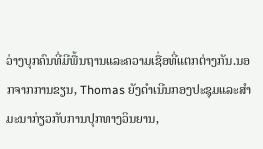ວ່າງບຸກຄົນທີ່ມີພື້ນຖານແລະຄວາມເຊື່ອທີ່ແຕກຕ່າງກັນ.ນອກຈາກການຂຽນ, Thomas ຍັງດໍາເນີນກອງປະຊຸມແລະສໍາມະນາກ່ຽວກັບການປຸກທາງວິນຍານ,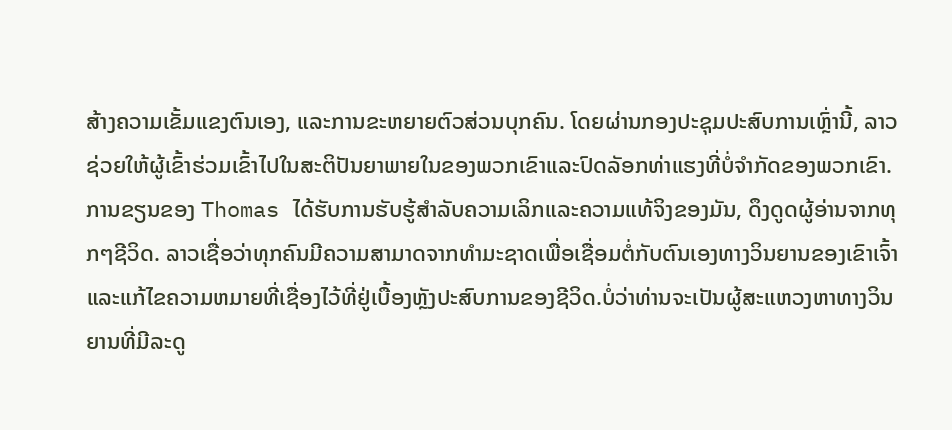ສ້າງຄວາມເຂັ້ມແຂງຕົນເອງ, ແລະການຂະຫຍາຍຕົວສ່ວນບຸກຄົນ. ໂດຍຜ່ານກອງປະຊຸມປະສົບການເຫຼົ່ານີ້, ລາວຊ່ວຍໃຫ້ຜູ້ເຂົ້າຮ່ວມເຂົ້າໄປໃນສະຕິປັນຍາພາຍໃນຂອງພວກເຂົາແລະປົດລັອກທ່າແຮງທີ່ບໍ່ຈໍາກັດຂອງພວກເຂົາ.ການຂຽນຂອງ Thomas ໄດ້ຮັບການຮັບຮູ້ສໍາລັບຄວາມເລິກແລະຄວາມແທ້ຈິງຂອງມັນ, ດຶງດູດຜູ້ອ່ານຈາກທຸກໆຊີວິດ. ລາວເຊື່ອວ່າທຸກຄົນມີຄວາມສາມາດຈາກທໍາມະຊາດເພື່ອເຊື່ອມຕໍ່ກັບຕົນເອງທາງວິນຍານຂອງເຂົາເຈົ້າແລະແກ້ໄຂຄວາມຫມາຍທີ່ເຊື່ອງໄວ້ທີ່ຢູ່ເບື້ອງຫຼັງປະສົບການຂອງຊີວິດ.ບໍ່ວ່າທ່ານຈະເປັນຜູ້ສະແຫວງຫາທາງວິນຍານທີ່ມີລະດູ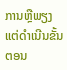ການຫຼືພຽງແຕ່ດໍາເນີນຂັ້ນຕອນ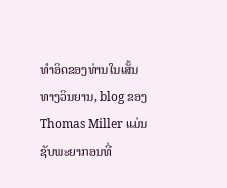ທໍາອິດຂອງທ່ານໃນເສັ້ນທາງວິນຍານ, blog ຂອງ Thomas Miller ແມ່ນຊັບພະຍາກອນທີ່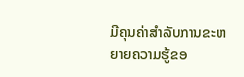ມີຄຸນຄ່າສໍາລັບການຂະຫຍາຍຄວາມຮູ້ຂອ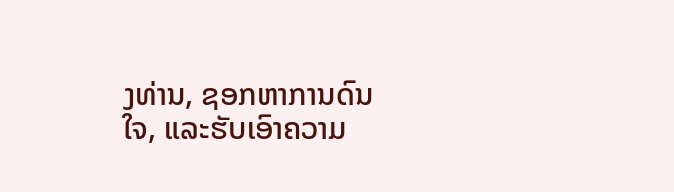ງທ່ານ, ຊອກຫາການດົນໃຈ, ແລະຮັບເອົາຄວາມ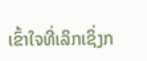ເຂົ້າໃຈທີ່ເລິກເຊິ່ງກ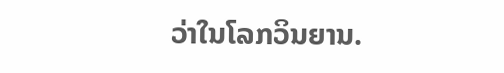ວ່າໃນໂລກວິນຍານ.